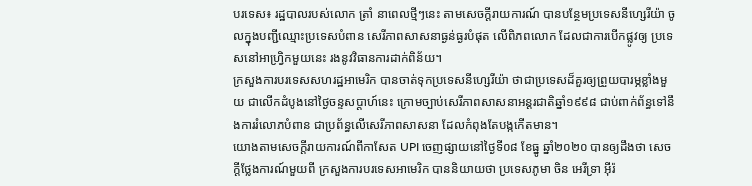បរទេស៖ រដ្ឋបាលរបស់លោក ត្រាំ នាពេលថ្មីៗនេះ តាមសេចក្តីរាយការណ៍ បានបន្ថែមប្រទេសនីហ្សេរីយ៉ា ចូលក្នុងបញ្ជីឈ្មោះប្រទេសបំពាន សេរីភាពសាសនាធ្ងន់ធ្ងរបំផុត លើពិភពលោក ដែលជាការបើកផ្លូវឲ្យ ប្រទេសនៅអាហ្វ្រិកមួយនេះ រងនូវវិធានការដាក់ពិន័យ។
ក្រសួងការបរទេសសហរដ្ឋអាមេរិក បានចាត់ទុកប្រទេសនីហ្សេរីយ៉ា ថាជាប្រទេសដ៏គួរឲ្យព្រួយបារម្ភខ្លាំងមួយ ជាលើកដំបូងនៅថ្ងៃចន្ទសប្ដាហ៍នេះ ក្រោមច្បាប់សេរីភាពសាសនាអន្តរជាតិឆ្នាំ១៩៩៨ ជាប់ពាក់ព័ន្ធទៅនឹងការរំលោភបំពាន ជាប្រព័ន្ធលើសេរីភាពសាសនា ដែលកំពុងតែបង្កកើតមាន។
យោងតាមសេចក្តីរាយការណ៍ពីកាសែត UPI ចេញផ្សាយនៅថ្ងៃទី០៨ ខែធ្នូ ឆ្នាំ២០២០ បានឲ្យដឹងថា សេចក្តីថ្លែងការណ៍មួយពី ក្រសួងការបរទេសអាមេរិក បាននិយាយថា ប្រទេសភូមា ចិន អេរីទ្រា អ៊ីរ៉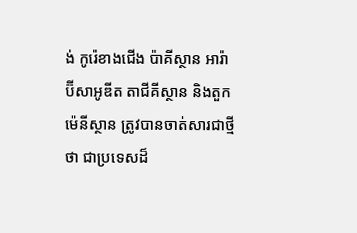ង់ កូរ៉េខាងជើង ប៉ាគីស្ថាន អារ៉ាប៊ីសាអូឌីត តាជីគីស្ថាន និងតួកម៉េនីស្ថាន ត្រូវបានចាត់សារជាថ្មីថា ជាប្រទេសដ៏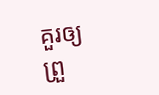គួរឲ្យព្រួ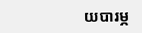យបារម្ភ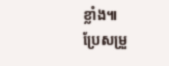ខ្លាំង៕
ប្រែសម្រួ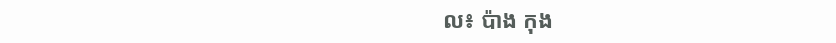ល៖ ប៉ាង កុង